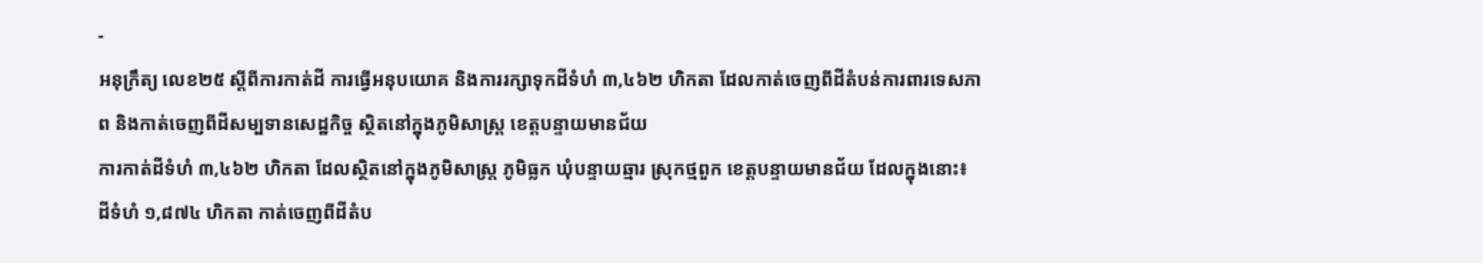-
អនុក្រឹត្យ លេខ២៥ ស្ដីពីការកាត់ដី ការធ្វើអនុបយោគ និងការរក្សាទុកដីទំហំ ៣,៤៦២ ហិកតា ដែលកាត់ចេញពីដីតំបន់ការពារទេសភាព និងកាត់ចេញពីដីសម្បទានសេដ្ឋកិច្ច ស្ថិតនៅក្នុងភូមិសាស្រ្ត ខេត្តបន្ទាយមានជ័យ
ការកាត់ដីទំហំ ៣,៤៦២ ហិកតា ដែលស្ថិតនៅក្នុងភូមិសាស្រ្ត ភូមិធ្លក ឃុំបន្ទាយឆ្មារ ស្រុកថ្មពួក ខេត្តបន្ទាយមានជ័យ ដែលក្នុងនោះ៖ ដីទំហំ ១,៨៧៤ ហិកតា កាត់ចេញពីដីតំប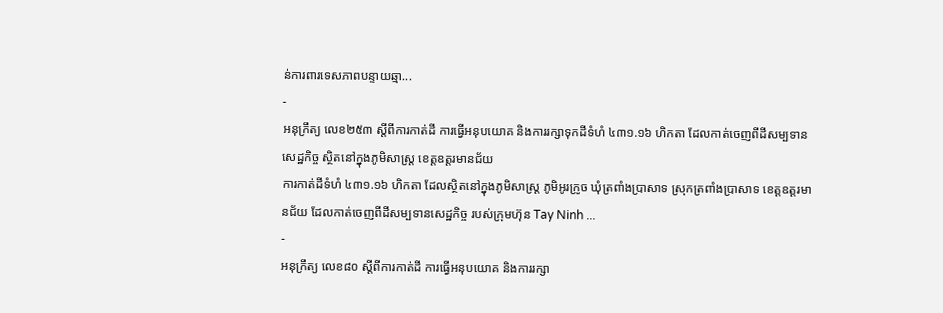ន់ការពារទេសភាពបន្ទាយឆ្មា...
-
អនុក្រឹត្យ លេខ២៥៣ ស្ដីពីការកាត់ដី ការធ្វើអនុបយោគ និងការរក្សាទុកដីទំហំ ៤៣១.១៦ ហិកតា ដែលកាត់ចេញពីដីសម្បទានសេដ្ឋកិច្ច ស្ថិតនៅក្នុងភូមិសាស្រ្ត ខេត្តឧត្ដរមានជ័យ
ការកាត់ដីទំហំ ៤៣១.១៦ ហិកតា ដែលស្ថិតនៅក្នុងភូមិសាស្រ្ត ភូមិអូរក្រូច ឃុំត្រពាំងប្រាសាទ ស្រុកត្រពាំងប្រាសាទ ខេត្តឧត្ដរមានជ័យ ដែលកាត់ចេញពីដីសម្បទានសេដ្ឋកិច្ច របស់ក្រុមហ៊ុន Tay Ninh ...
-
អនុក្រឹត្យ លេខ៨០ ស្ដីពីការកាត់ដី ការធ្វើអនុបយោគ និងការរក្សា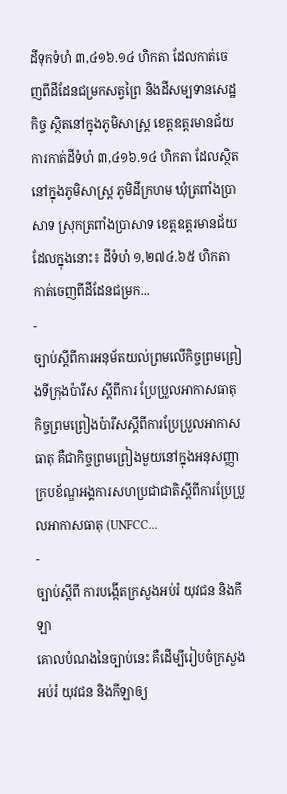ដីទុកទំហំ ៣,៤១៦.១៤ ហិកតា ដែលកាត់ចេញពីដីដែនជម្រកសត្វព្រៃ និងដីសម្បទានសេដ្ឋកិច្ច ស្ថិតនៅក្នុងភូមិសាស្រ្ត ខេត្តឧត្ដរមានជ័យ
ការកាត់ដីទំហំ ៣,៤១៦.១៤ ហិកតា ដែលស្ថិតនៅក្នុងភូមិសាស្រ្ត ភូមិដីក្រហម ឃុំត្រពាំងប្រាសាទ ស្រុកត្រពាំងប្រាសាទ ខេត្តឧត្ដរមានជ័យ ដែលក្នុងនោះ៖ ដីទំហំ ១,២៧៤.៦៥ ហិកតា កាត់ចេញពីដីដែនជម្រក...
-
ច្បាប់ស្តីពីការអនុម័តយល់ព្រមលើកិច្ចព្រមព្រៀងទីក្រុងប៉ារីស ស្តីពីការ ប្រែប្រួលអាកាសធាតុ
កិច្ចព្រមព្រៀងប៉ារីសស្តីពីការប្រែប្រួលអាកាសធាតុ គឺជាកិច្ចព្រមព្រៀងមួយនៅក្នុងអនុសញ្ញាក្របខ័ណ្ឌអង្គការសហប្រជាជាតិស្តីពីការប្រែប្រួលអាកាសធាតុ (UNFCC...
-
ច្បាប់ស្តីពី ការបង្កើតក្រសួងអប់រំ យុវជន និងកីឡា
គោលបំណងនៃច្បាប់នេះ គឺដើម្បីរៀបចំក្រសួងអប់រំ យុវជន និងកីឡាឲ្យ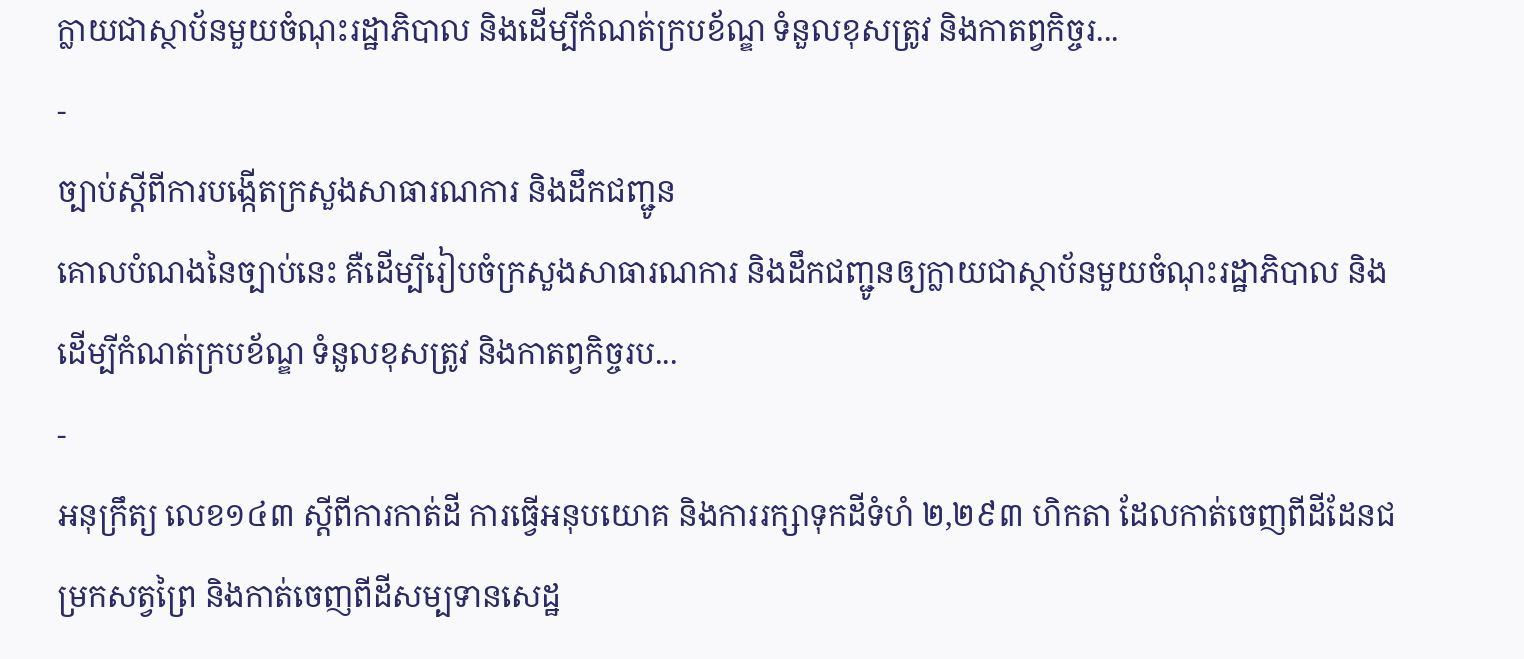ក្លាយជាស្ថាប័នមួយចំណុះរដ្ឋាភិបាល និងដើម្បីកំណត់ក្របខ័ណ្ឌ ទំនួលខុសត្រូវ និងកាតព្វកិច្ចរ...
-
ច្បាប់ស្តីពីការបង្កើតក្រសួងសាធារណការ និងដឹកជញ្ជូន
គោលបំណងនៃច្បាប់នេះ គឺដើម្បីរៀបចំក្រសួងសាធារណការ និងដឹកជញ្ជូនឲ្យក្លាយជាស្ថាប័នមួយចំណុះរដ្ឋាភិបាល និងដើម្បីកំណត់ក្របខ័ណ្ឌ ទំនួលខុសត្រូវ និងកាតព្វកិច្ចរប...
-
អនុក្រឹត្យ លេខ១៤៣ ស្ដីពីការកាត់ដី ការធ្វើអនុបយោគ និងការរក្សាទុកដីទំហំ ២,២៩៣ ហិកតា ដែលកាត់ចេញពីដីដែនជម្រកសត្វព្រៃ និងកាត់ចេញពីដីសម្បទានសេដ្ឋ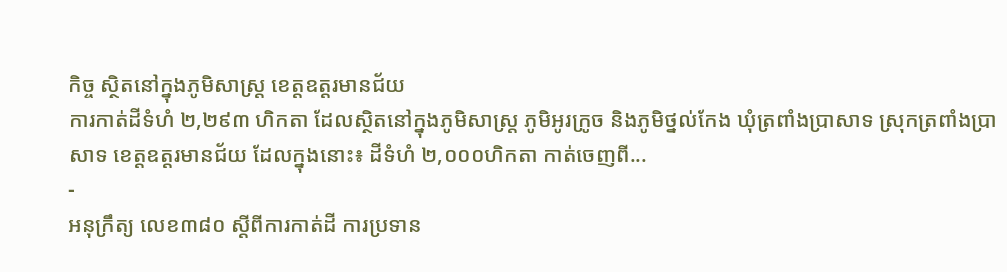កិច្ច ស្ថិតនៅក្នុងភូមិសាស្រ្ត ខេត្តឧត្ដរមានជ័យ
ការកាត់ដីទំហំ ២,២៩៣ ហិកតា ដែលស្ថិតនៅក្នុងភូមិសាស្រ្ត ភូមិអូរក្រូច និងភូមិថ្នល់កែង ឃុំត្រពាំងប្រាសាទ ស្រុកត្រពាំងប្រាសាទ ខេត្តឧត្ដរមានជ័យ ដែលក្នុងនោះ៖ ដីទំហំ ២,០០០ហិកតា កាត់ចេញពី...
-
អនុក្រឹត្យ លេខ៣៨០ ស្ដីពីការកាត់ដី ការប្រទាន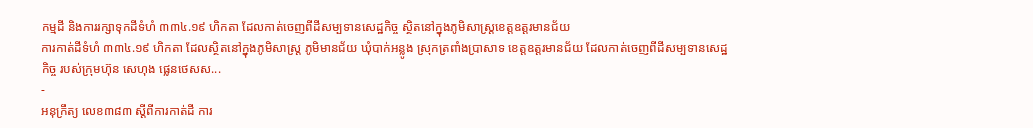កម្មដី និងការរក្សាទុកដីទំហំ ៣៣៤.១៩ ហិកតា ដែលកាត់ចេញពីដីសម្បទានសេដ្ឋកិច្ច ស្ថិតនៅក្នុងភូមិសាស្រ្តខេត្តឧត្ដរមានជ័យ
ការកាត់ដីទំហំ ៣៣៤.១៩ ហិកតា ដែលស្ថិតនៅក្នុងភូមិសាស្រ្ត ភូមិមានជ័យ ឃុំបាក់អន្លូង ស្រុកត្រពាំងប្រាសាទ ខេត្តឧត្ដរមានជ័យ ដែលកាត់ចេញពីដីសម្បទានសេដ្ឋកិច្ច របស់ក្រុមហ៊ុន សេហុង ផ្លេនថេសស...
-
អនុក្រឹត្យ លេខ៣៨៣ ស្ដីពីការកាត់ដី ការ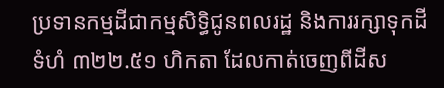ប្រទានកម្មដីជាកម្មសិទ្ធិជូនពលរដ្ឋ និងការរក្សាទុកដី ទំហំ ៣២២.៥១ ហិកតា ដែលកាត់ចេញពីដីស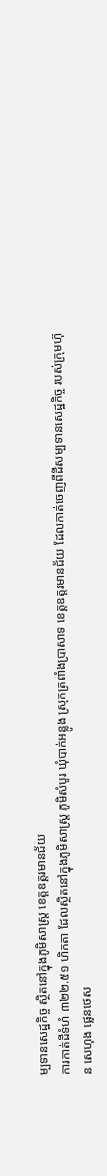ម្បទានសេដ្ឋកិច្ច ស្ថិតនៅក្នុងភូមិសាស្រ្ត ខេត្តឧត្ដរមានជ័យ
ការកាត់ដីទំហំ ៣២២.៥១ ហិកតា ដែលស្ថិតនៅក្នុងភូមិសាស្រ្ត ភូមិសំបូរ ឃុំបាក់អន្លូង ស្រុកត្រពាំងប្រាសាទ ខេត្តឧត្ដរមានជ័យ ដែលកាត់ចេញពីដីសម្បទានសេដ្ឋកិច្ច របស់ក្រុមហ៊ុន សេហុង ផ្លេនថេស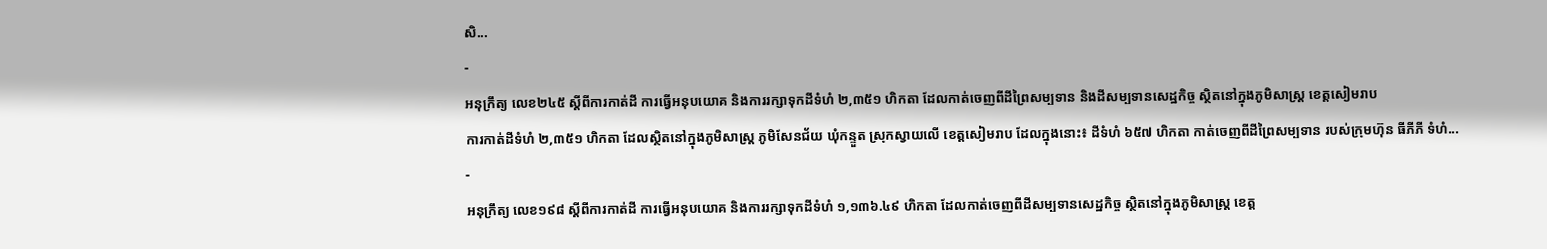សិ...
-
អនុក្រឹត្យ លេខ២៤៥ ស្ដីពីការកាត់ដី ការធ្វើអនុបយោគ និងការរក្សាទុកដីទំហំ ២,៣៥១ ហិកតា ដែលកាត់ចេញពីដីព្រៃសម្បទាន និងដីសម្បទានសេដ្ឋកិច្ច ស្ថិតនៅក្នុងភូមិសាស្រ្ត ខេត្តសៀមរាប
ការកាត់ដីទំហំ ២,៣៥១ ហិកតា ដែលស្ថិតនៅក្នុងភូមិសាស្រ្ត ភូមិសែនជ័យ ឃុំកន្ទួត ស្រុកស្វាយលើ ខេត្តសៀមរាប ដែលក្នុងនោះ៖ ដីទំហំ ៦៥៧ ហិកតា កាត់ចេញពីដីព្រៃសម្បទាន របស់ក្រុមហ៊ុន ធីភីភី ទំហំ...
-
អនុក្រឹត្យ លេខ១៩៨ ស្ដីពីការកាត់ដី ការធ្វើអនុបយោគ និងការរក្សាទុកដីទំហំ ១,១៣៦.៤៩ ហិកតា ដែលកាត់ចេញពីដីសម្បទានសេដ្ឋកិច្ច ស្ថិតនៅក្នុងភូមិសាស្រ្ត ខេត្ត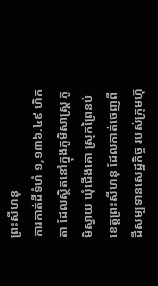ព្រះសីហនុ
ការកាត់ដីទំហំ ១,១៣៦.៤៩ ហិកតា ដែលស្ថិតនៅក្នុងភូមិសាស្រ្ត ភូមិស្វាយ ឃុំជើងគោ ស្រុកព្រៃនប់ ខេត្តព្រះសីហនុ ដែលកាត់ចេញពីដីសម្បទានសេដ្ឋកិច្ច របស់ក្រុមហ៊ុ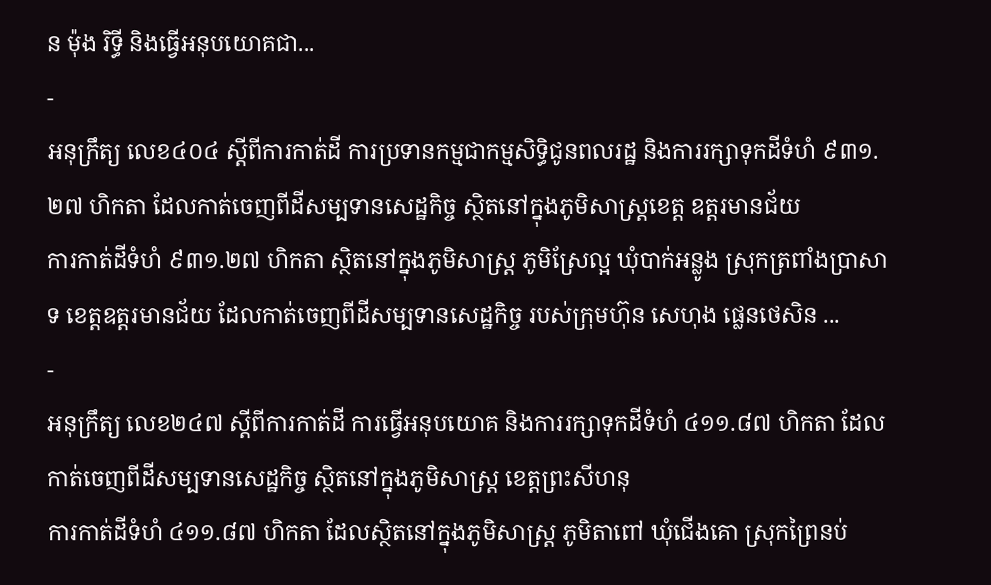ន ម៉ុង រិទ្ធី និងធ្វើអនុបយោគជា...
-
អនុក្រឹត្យ លេខ៤០៤ ស្ដីពីការកាត់ដី ការប្រទានកម្មជាកម្មសិទ្ធិជូនពលរដ្ឋ និងការរក្សាទុកដីទំហំ ៩៣១.២៧ ហិកតា ដែលកាត់ចេញពីដីសម្បទានសេដ្ឋកិច្ច ស្ថិតនៅក្នុងភូមិសាស្រ្តខេត្ត ឧត្តរមានជ័យ
ការកាត់ដីទំហំ ៩៣១.២៧ ហិកតា ស្ថិតនៅក្នុងភូមិសាស្រ្ត ភូមិស្រែល្អ ឃុំបាក់អន្លូង ស្រុកត្រពាំងប្រាសាទ ខេត្តឧត្តរមានជ័យ ដែលកាត់ចេញពីដីសម្បទានសេដ្ឋកិច្ច របស់ក្រុមហ៊ុន សេហុង ផ្លេនថេសិន ...
-
អនុក្រឹត្យ លេខ២៤៧ ស្ដីពីការកាត់ដី ការធ្វើអនុបយោគ និងការរក្សាទុកដីទំហំ ៤១១.៨៧ ហិកតា ដែលកាត់ចេញពីដីសម្បទានសេដ្ឋកិច្ច ស្ថិតនៅក្នុងភូមិសាស្រ្ត ខេត្តព្រះសីហនុ
ការកាត់ដីទំហំ ៤១១.៨៧ ហិកតា ដែលស្ថិតនៅក្នុងភូមិសាស្រ្ត ភូមិតាពៅ ឃុំជើងគោ ស្រុកព្រៃនប់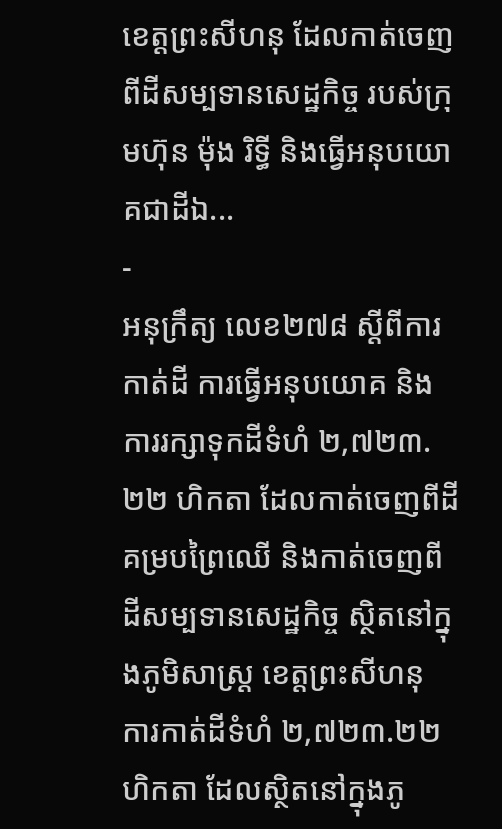ខេត្តព្រះសីហនុ ដែលកាត់ចេញពីដីសម្បទានសេដ្ឋកិច្ច របស់ក្រុមហ៊ុន ម៉ុង រិទ្ធី និងធ្វើអនុបយោគជាដីឯ...
-
អនុក្រឹត្យ លេខ២៧៨ ស្ដីពីការកាត់ដី ការធ្វើអនុបយោគ និងការរក្សាទុកដីទំហំ ២,៧២៣.២២ ហិកតា ដែលកាត់ចេញពីដីគម្របព្រៃឈើ និងកាត់ចេញពីដីសម្បទានសេដ្ឋកិច្ច ស្ថិតនៅក្នុងភូមិសាស្រ្ត ខេត្តព្រះសីហនុ
ការកាត់ដីទំហំ ២,៧២៣.២២ ហិកតា ដែលស្ថិតនៅក្នុងភូ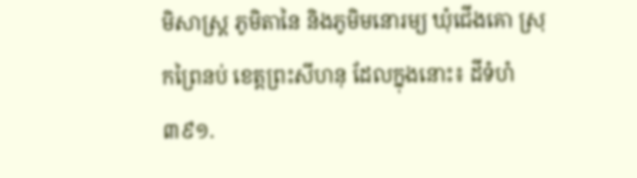មិសាស្រ្ត ភូមិតានៃ និងភូមិមនោរម្យ ឃុំជើងគោ ស្រុកព្រៃនប់ ខេត្តព្រះសីហនុ ដែលក្នុងនោះ៖ ដីទំហំ ៣៩១.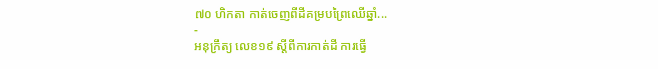៧០ ហិកតា កាត់ចេញពីដីគម្របព្រៃឈើឆ្នាំ...
-
អនុក្រឹត្យ លេខ១៩ ស្ដីពីការកាត់ដី ការធ្វើ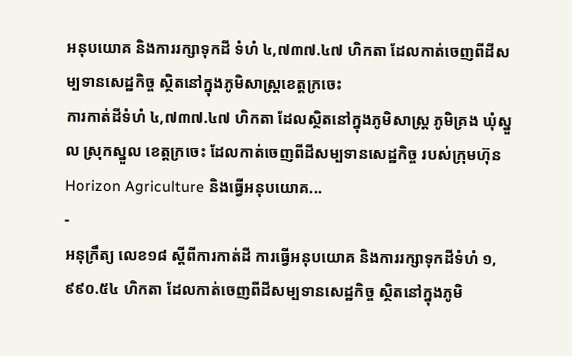អនុបយោគ និងការរក្សាទុកដី ទំហំ ៤,៧៣៧.៤៧ ហិកតា ដែលកាត់ចេញពីដីសម្បទានសេដ្ឋកិច្ច ស្ថិតនៅក្នុងភូមិសាស្រ្តខេត្តក្រចេះ
ការកាត់ដីទំហំ ៤,៧៣៧.៤៧ ហិកតា ដែលស្ថិតនៅក្នុងភូមិសាស្រ្ត ភូមិគ្រង ឃុំស្នួល ស្រុកស្នួល ខេត្តក្រចេះ ដែលកាត់ចេញពីដីសម្បទានសេដ្ឋកិច្ច របស់ក្រុមហ៊ុន Horizon Agriculture និងធ្វើអនុបយោគ...
-
អនុក្រឹត្យ លេខ១៨ ស្ដីពីការកាត់ដី ការធ្វើអនុបយោគ និងការរក្សាទុកដីទំហំ ១,៩៩០.៥៤ ហិកតា ដែលកាត់ចេញពីដីសម្បទានសេដ្ឋកិច្ច ស្ថិតនៅក្នុងភូមិ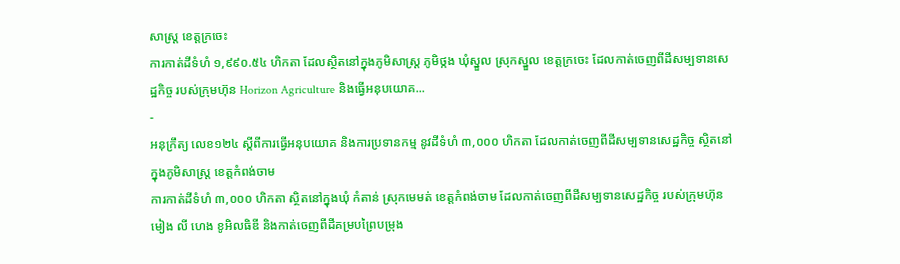សាស្រ្ត ខេត្តក្រចេះ
ការកាត់ដីទំហំ ១,៩៩០.៥៤ ហិកតា ដែលស្ថិតនៅក្នុងភូមិសាស្រ្ត ភូមិថ្កង ឃុំស្នួល ស្រុកស្នួល ខេត្តក្រចេះ ដែលកាត់ចេញពីដីសម្បទានសេដ្ឋកិច្ច របស់ក្រុមហ៊ុន Horizon Agriculture និងធ្វើអនុបយោគ...
-
អនុក្រឹត្យ លេខ១២៤ ស្ដីពីការធ្វើអនុបយោគ និងការប្រទានកម្ម នូវដីទំហំ ៣,០០០ ហិកតា ដែលកាត់ចេញពីដីសម្បទានសេដ្ឋកិច្ច ស្ថិតនៅក្នុងភូមិសាស្រ្ត ខេត្តកំពង់ចាម
ការកាត់ដីទំហំ ៣,០០០ ហិកតា ស្ថិតនៅក្នុងឃុំ កំតាន់ ស្រុកមេមត់ ខេត្តកំពង់ចាម ដែលកាត់ចេញពីដីសម្បទានសេដ្ឋកិច្ច របស់ក្រុមហ៊ុន មៀង លី ហេង ខូអិលធិឌី និងកាត់ចេញពីដីគម្របព្រៃបម្រុង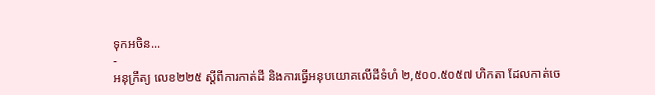ទុកអចិន...
-
អនុក្រឹត្យ លេខ២២៥ ស្ដីពីការកាត់ដី និងការធ្វើអនុបយោគលើដីទំហំ ២,៥០០.៥០៥៧ ហិកតា ដែលកាត់ចេ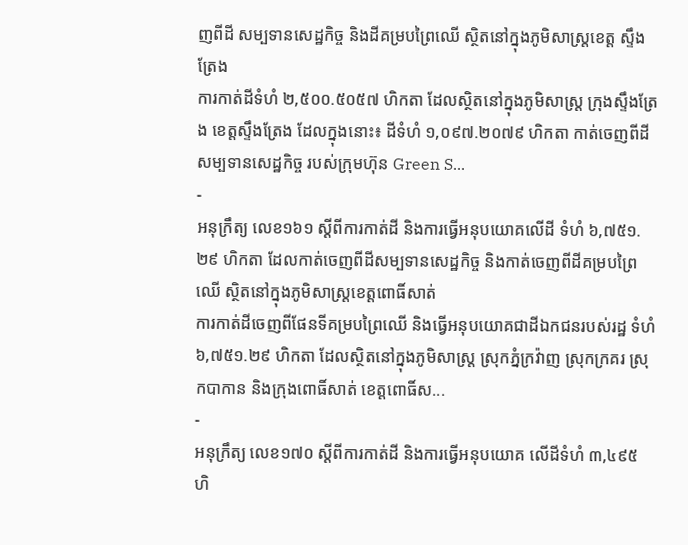ញពីដី សម្បទានសេដ្ឋកិច្ច និងដីគម្របព្រៃឈើ ស្ថិតនៅក្នុងភូមិសាស្រ្តខេត្ត ស្ទឹងត្រែង
ការកាត់ដីទំហំ ២,៥០០.៥០៥៧ ហិកតា ដែលស្ថិតនៅក្នុងភូមិសាស្រ្ត ក្រុងស្ទឹងត្រែង ខេត្តស្ទឹងត្រែង ដែលក្នុងនោះ៖ ដីទំហំ ១,០៩៧.២០៧៩ ហិកតា កាត់ចេញពីដីសម្បទានសេដ្ឋកិច្ច របស់ក្រុមហ៊ុន Green S...
-
អនុក្រឹត្យ លេខ១៦១ ស្ដីពីការកាត់ដី និងការធ្វើអនុបយោគលើដី ទំហំ ៦,៧៥១.២៩ ហិកតា ដែលកាត់ចេញពីដីសម្បទានសេដ្ឋកិច្ច និងកាត់ចេញពីដីគម្របព្រៃឈើ ស្ថិតនៅក្នុងភូមិសាស្រ្តខេត្តពោធិ៍សាត់
ការកាត់ដីចេញពីផែនទីគម្របព្រៃឈើ និងធ្វើអនុបយោគជាដីឯកជនរបស់រដ្ឋ ទំហំ ៦,៧៥១.២៩ ហិកតា ដែលស្ថិតនៅក្នុងភូមិសាស្រ្ត ស្រុកភ្នំក្រវ៉ាញ ស្រុកក្រគរ ស្រុកបាកាន និងក្រុងពោធិ៍សាត់ ខេត្តពោធិ៍ស...
-
អនុក្រឹត្យ លេខ១៧០ ស្ដីពីការកាត់ដី និងការធ្វើអនុបយោគ លើដីទំហំ ៣,៤៩៥ ហិ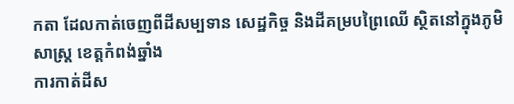កតា ដែលកាត់ចេញពីដីសម្បទាន សេដ្ឋកិច្ច និងដីគម្របព្រៃឈើ ស្ថិតនៅក្នុងភូមិសាស្រ្ត ខេត្តកំពង់ឆ្នាំង
ការកាត់ដីស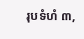រុបទំហំ ៣,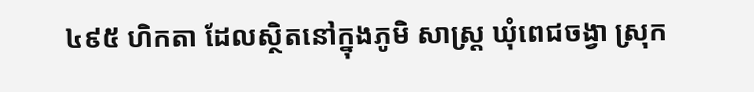៤៩៥ ហិកតា ដែលស្ថិតនៅក្នុងភូមិ សាស្រ្ត ឃុំពេជចង្វា ស្រុក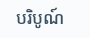បរិបូណ៍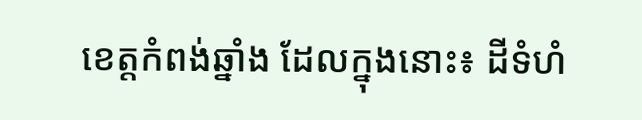ខេត្តកំពង់ឆ្នាំង ដែលក្នុងនោះ៖ ដីទំហំ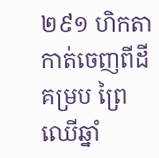២៩១ ហិកតា កាត់ចេញពីដីគម្រប ព្រៃឈើឆ្នាំ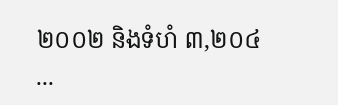២០០២ និងទំហំ ៣,២០៤ ...